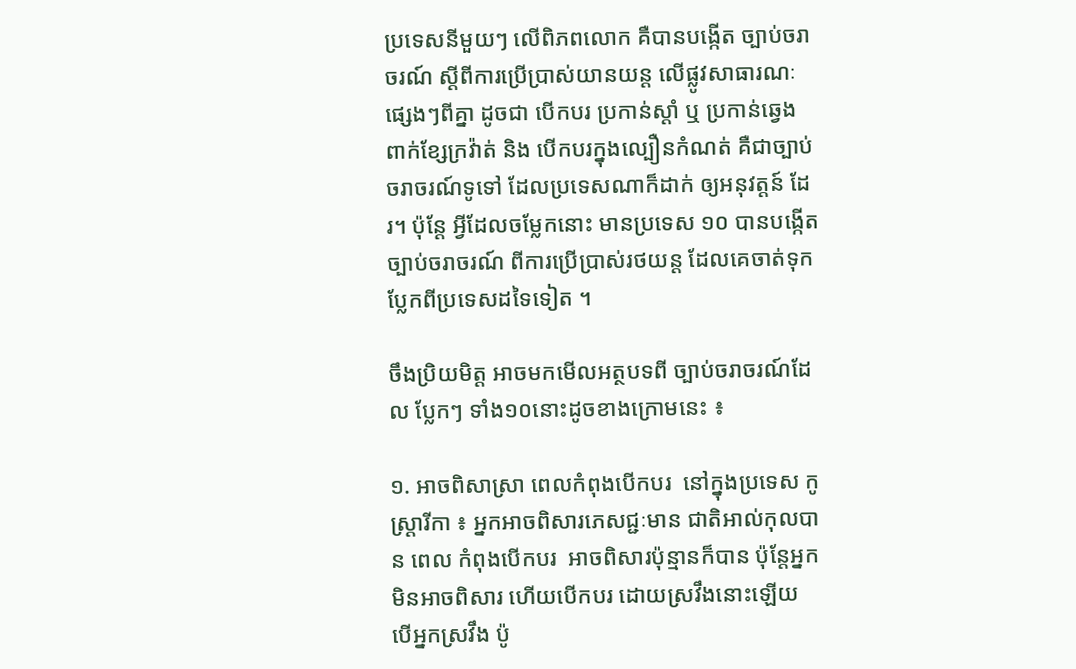ប្រទេសនីមួយៗ លើពិភពលោក គឺបានបង្កើត ច្បាប់ចរាចរណ៍ ស្តីពីការប្រើប្រាស់យានយន្ត លើផ្លូវសាធារណៈផ្សេងៗពីគ្នា ដូចជា បើកបរ ប្រកាន់ស្តាំ ឬ ប្រកាន់ឆ្វេង ពាក់ខ្សែក្រវ៉ាត់ និង បើកបរក្នុងល្បឿនកំណត់ គឺជាច្បាប់ចរាចរណ៍ទូទៅ ដែលប្រទេសណាក៏ដាក់ ឲ្យអនុវត្តន៍ ដែរ។ ប៉ុនែ្ត អ្វីដែលចម្លែកនោះ មានប្រទេស ១០ បានបង្កើតច្បាប់ចរាចរណ៍ ពីការប្រើប្រាស់រថយន្ត ដែលគេចាត់ទុក ប្លែកពីប្រទេសដទៃទៀត ។

ចឹងប្រិយមិត្ត អាចមកមើលអត្ថបទពី ច្បាប់ចរាចរណ៍ដែល ប្លែកៗ ទាំង១០នោះដូចខាងក្រោមនេះ ៖

១. អាចពិសាស្រា ពេលកំពុងបើកបរ  នៅក្នុងប្រទេស កូស្រ្តារីកា ៖ អ្នកអាចពិសារភេសជ្ជៈមាន ជាតិអាល់កុលបាន ពេល កំពុងបើកបរ  អាចពិសារប៉ុន្មានក៏បាន ប៉ុនែ្តអ្នកមិនអាចពិសារ ហើយបើកបរ ដោយស្រវឹងនោះឡើយ  បើអ្នកស្រវឹង ប៉ូ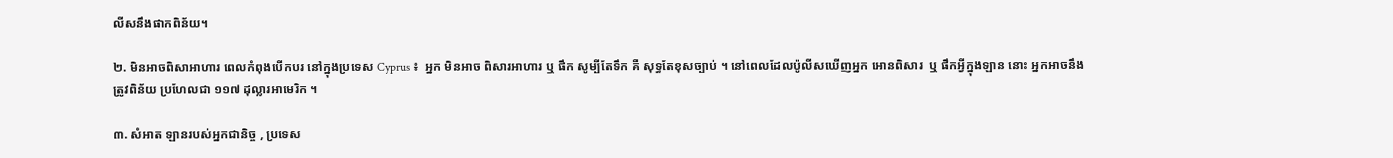លីសនឹងផាកពិន័យ។

២. មិនអាចពិសាអាហារ ពេលកំពុងបើកបរ នៅក្នុងប្រទេស Cyprus ៖  អ្នក មិនអាច ពិសារអាហារ ឬ ផឹក សូម្បីតែទឹក គឺ សុទ្ធតែខុសច្បាប់ ។ នៅពេលដែលប៉ូលីសឃើញអ្នក អោនពិសារ  ឬ ផឹកអ្វីក្នុងឡាន នោះ អ្នកអាចនឹងត្រូវពិន័យ ប្រហែលជា ១១៧ ដុល្លារអាមេរិក ។

៣. សំអាត ឡានរបស់អ្នកជានិច្ច , ប្រទេស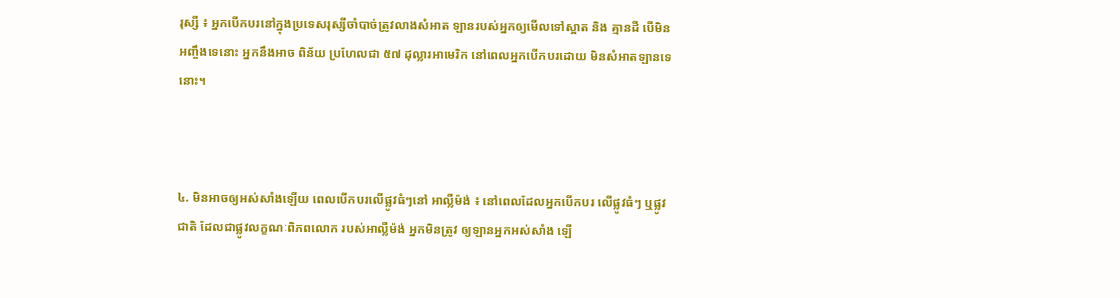រុស្សី ៖ អ្នកបើកបរនៅក្នុងប្រទេសរុស្សីចាំបាច់ត្រូវលាងសំអាត ឡានរបស់អ្នកឲ្យមើលទៅស្អាត និង គ្មានដី បើមិនអញ្ចឹងទេនោះ អ្នកនឹងអាច ពិន័យ ប្រហែលជា ៥៧ ដុល្លារអាមេរិក នៅពេលអ្នកបើកបរដោយ មិនសំអាតឡានទេនោះ។



៤. មិនអាចឲ្យអស់សាំងឡើយ ពេលបើកបរលើផ្លូវធំៗនៅ អាល្លឺម៉ង់ ៖ នៅពេលដែលអ្នកបើកបរ លើផ្លូវធំៗ ឬផ្លូវជាតិ ដែលជាផ្លូវលក្ខណៈពិភពលោក របស់អាល្លឺម៉ង់ អ្នកមិនត្រូវ ឲ្យឡានអ្នកអស់សាំង ឡើ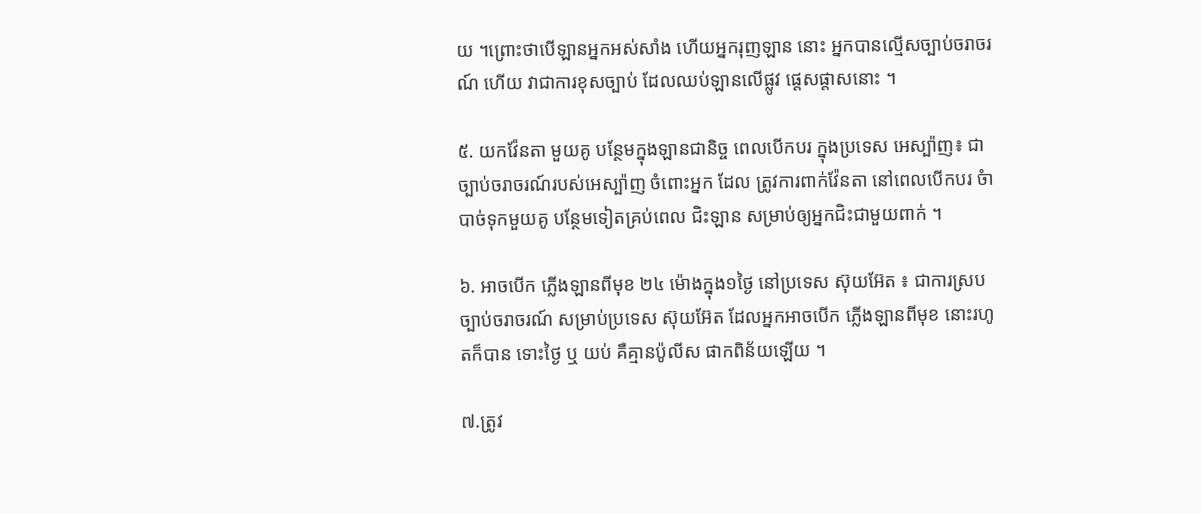យ ។ព្រោះថាបើឡានអ្នកអស់សាំង ហើយអ្នករុញឡាន នោះ អ្នកបានល្មើសច្បាប់ចរាចរណ៍ ហើយ វាជាការខុសច្បាប់ ដែលឈប់ឡានលើផ្លូវ ផ្តេសផ្តាសនោះ ។

៥. យកវ៉ែនតា មួយគូ បន្ថែមក្នុងឡានជានិច្ច ពេលបើកបរ ក្នុងប្រទេស អេស្ប៉ាញ៖ ជាច្បាប់ចរាចរណ៍របស់អេស្ប៉ាញ ចំពោះអ្នក ដែល ត្រូវការពាក់វ៉ែនតា នៅពេលបើកបរ ចំាបាច់ទុកមួយគូ បនែ្ថមទៀតគ្រប់ពេល ជិះឡាន សម្រាប់ឲ្យអ្នកជិះជាមួយពាក់ ។

៦. អាចបើក ភ្លើងឡានពីមុខ ២៤ ម៉ោងក្នុង១ថៃ្ង នៅប្រទេស ស៊ុយអ៊ែត ៖ ជាការស្របច្បាប់ចរាចរណ៍ សម្រាប់ប្រទេស ស៊ុយអ៊ែត ដែលអ្នកអាចបើក ភ្លើងឡានពីមុខ នោះរហូតក៏បាន ទោះថ្ងៃ ឬ យប់ គឺគ្មានប៉ូលីស ផាកពិន័យឡើយ ។

៧.ត្រូវ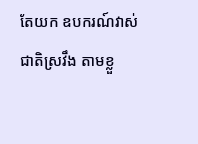តែយក ឧបករណ៍វាស់ជាតិស្រវឹង តាមខ្លួ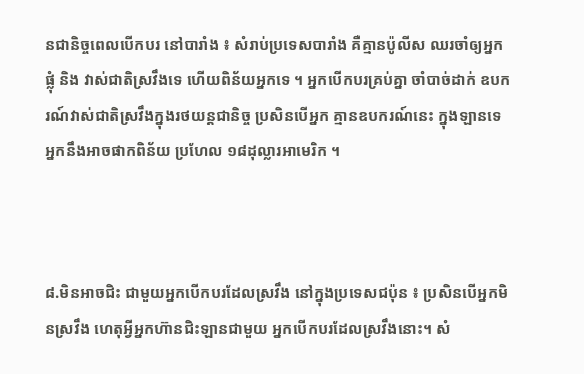នជានិច្ចពេលបើកបរ នៅបារាំង ៖ សំរាប់ប្រទេសបារាំង គឺគ្មានប៉ូលីស ឈរចាំឲ្យអ្នកផ្លុំ និង វាស់ជាតិស្រវឹងទេ ហើយពិន័យអ្នកទេ ។ អ្នកបើកបរគ្រប់គ្នា ចាំបាច់ដាក់ ឧបករណ៍វាស់ជាតិស្រវឹងក្នុងរថយន្តជានិច្ច ប្រសិនបើអ្នក គ្មានឧបករណ៍នេះ ក្នុងឡានទេ អ្នកនឹងអាចផាកពិន័យ ប្រហែល ១៨ដុល្លារអាមេរិក ។



៨.មិនអាចជិះ ជាមួយអ្នកបើកបរដែលស្រវឹង នៅក្នុងប្រទេសជប៉ុន ៖ ប្រសិនបើអ្នកមិនស្រវឹង ហេតុអ្វីអ្នកហ៊ានជិះឡានជាមួយ អ្នកបើកបរដែលស្រវឹងនោះ។ សំ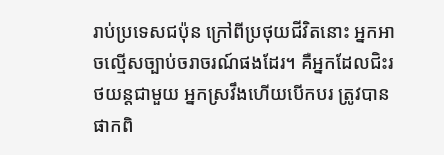រាប់ប្រទេសជប៉ុន ក្រៅពីប្រថុយជីវិតនោះ អ្នកអាចល្មើសច្បាប់ចរាចរណ៍ផងដែរ។ គឺអ្នកដែលជិះរថយន្តជាមួយ អ្នកស្រវឹងហើយបើកបរ ត្រូវបានផាកពិ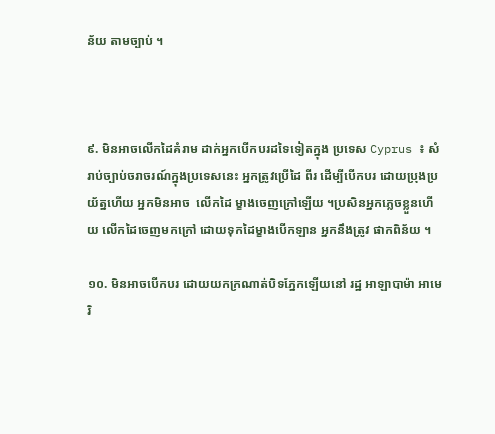ន័យ តាមច្បាប់ ។



៩. មិនអាចលើកដៃគំរាម ដាក់អ្នកបើកបរដទៃទៀតក្នុង ប្រទេស Cyprus ៖ សំរាប់ច្បាប់ចរាចរណ៍ក្នុងប្រទេសនេះ អ្នកត្រូវប្រើដៃ ពីរ ដើម្បីបើកបរ ដោយប្រុងប្រយ័ត្នហើយ អ្នកមិនអាច  លើកដៃ ម្ខាងចេញក្រៅឡើយ ។ប្រសិនអ្នកភ្លេចខ្លួនហើយ លើកដៃចេញមកក្រៅ ដោយទុកដៃម្ខាងបើកឡាន អ្នកនឹងត្រូវ ផាកពិន័យ ។

១០. មិនអាចបើកបរ ដោយយកក្រណាត់បិទភែ្នកឡើយនៅ រដ្ឋ អាឡាបាម៉ា អាមេរិ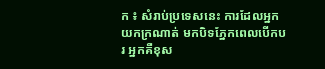ក ៖ សំរាប់ប្រទេសនេះ ការដែលអ្នកយកក្រណាត់ មកបិទភែ្នកពេលបើកបរ អ្នកគឺខុស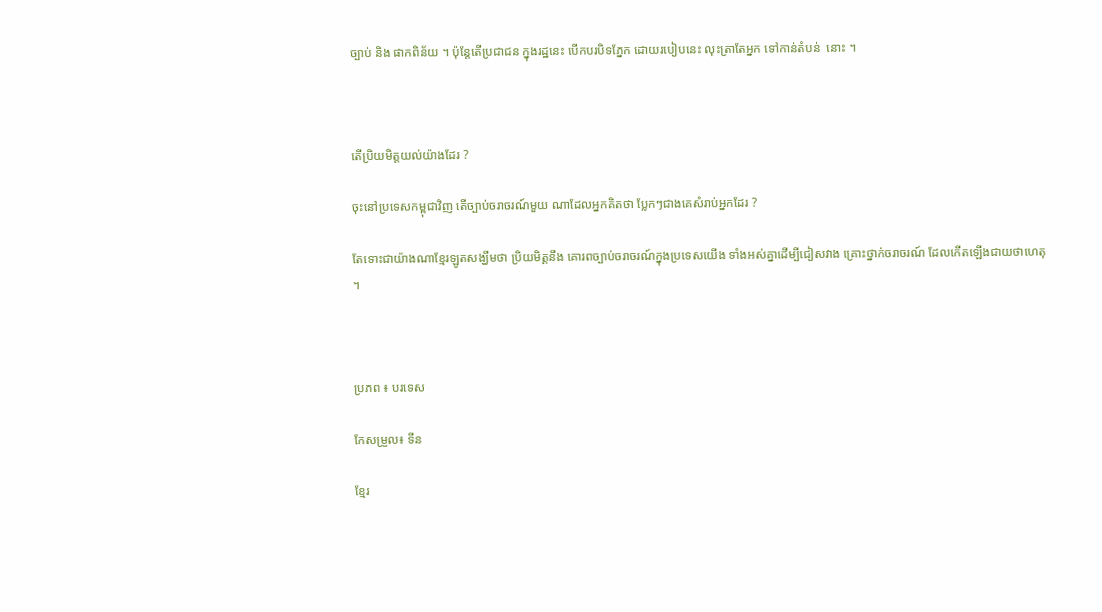ច្បាប់ និង ផាកពិន័យ ។ ប៉ុនែ្តតើប្រជាជន ក្នុងរដ្ឋនេះ បើកបរបិទភែ្នក ដោយរបៀបនេះ លុះត្រាតែអ្នក ទៅកាន់តំបន់  នោះ ។



តើប្រិយមិត្តយល់យ៉ាងដែរ ?

ចុះនៅប្រទេសកម្ពុជាវិញ តើច្បាប់ចរាចរណ៍មួយ ណាដែលអ្នកគិតថា បែ្លកៗជាងគេសំរាប់អ្នកដែរ ?

តែទោះជាយ៉ាងណាខ្មែរឡូតសង្ឃឹមថា ប្រិយមិត្តនឹង គោរពច្បាប់ចរាចរណ៍ក្នុងប្រទេសយើង ទាំងអស់គ្នាដើម្បីជៀសវាង គ្រោះថ្នាក់ចរាចរណ៍ ដែលកើតឡើងជាយថាហេតុ ។



ប្រភព ៖ បរទេស

កែសម្រួល៖ ទីន

ខ្មែរ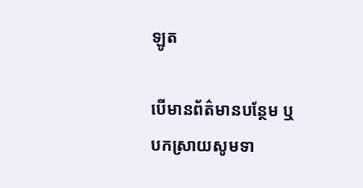ឡូត

បើមានព័ត៌មានបន្ថែម ឬ បកស្រាយសូមទា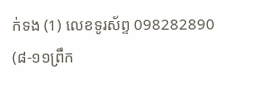ក់ទង (1) លេខទូរស័ព្ទ 098282890 (៨-១១ព្រឹក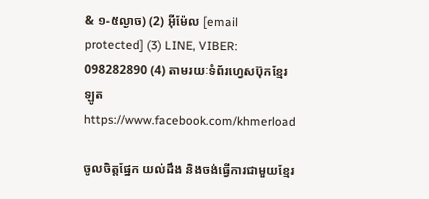& ១-៥ល្ងាច) (2) អ៊ីម៉ែល [email protected] (3) LINE, VIBER: 098282890 (4) តាមរយៈទំព័រហ្វេសប៊ុកខ្មែរឡូត https://www.facebook.com/khmerload

ចូលចិត្តផ្នែក យល់ដឹង និងចង់ធ្វើការជាមួយខ្មែរ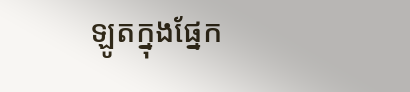ឡូតក្នុងផ្នែក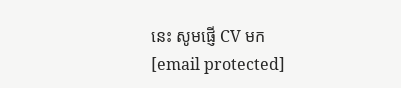នេះ សូមផ្ញើ CV មក [email protected]